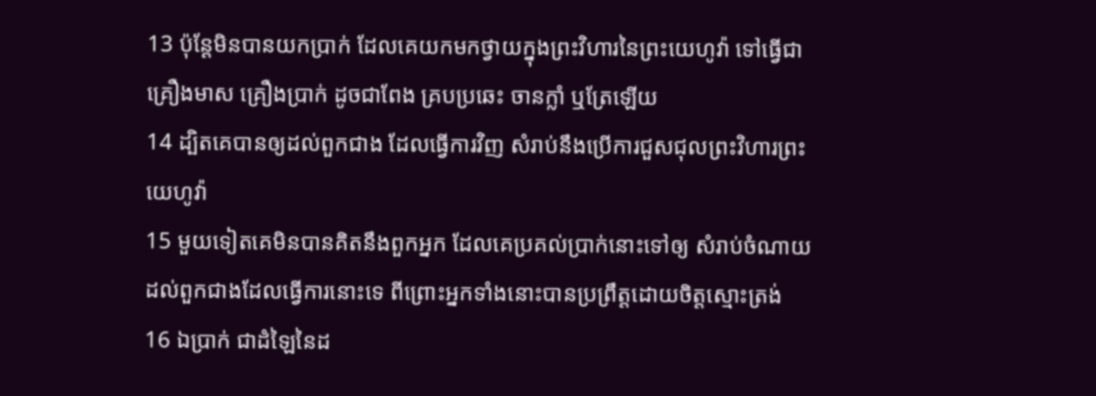13 ប៉ុន្តែមិនបានយកប្រាក់ ដែលគេយកមកថ្វាយក្នុងព្រះវិហារនៃព្រះយេហូវ៉ា ទៅធ្វើជាគ្រឿងមាស គ្រឿងប្រាក់ ដូចជាពែង គ្របប្រឆេះ ចានក្លាំ ឬត្រែឡើយ
14 ដ្បិតគេបានឲ្យដល់ពួកជាង ដែលធ្វើការវិញ សំរាប់នឹងប្រើការជួសជុលព្រះវិហារព្រះយេហូវ៉ា
15 មួយទៀតគេមិនបានគិតនឹងពួកអ្នក ដែលគេប្រគល់ប្រាក់នោះទៅឲ្យ សំរាប់ចំណាយដល់ពួកជាងដែលធ្វើការនោះទេ ពីព្រោះអ្នកទាំងនោះបានប្រព្រឹត្តដោយចិត្តស្មោះត្រង់
16 ឯប្រាក់ ជាដំឡៃនៃដ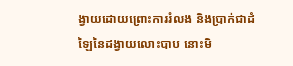ង្វាយដោយព្រោះការរំលង និងប្រាក់ជាដំឡៃនៃដង្វាយលោះបាប នោះមិ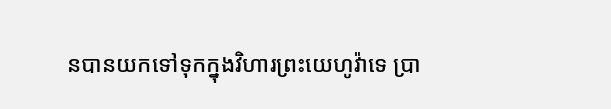នបានយកទៅទុកក្នុងវិហារព្រះយេហូវ៉ាទេ ប្រា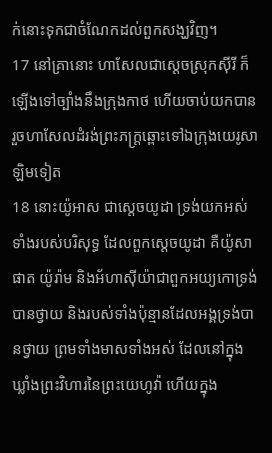ក់នោះទុកជាចំណែកដល់ពួកសង្ឃវិញ។
17 នៅគ្រានោះ ហាសែលជាស្តេចស្រុកស៊ីរី ក៏ឡើងទៅច្បាំងនឹងក្រុងកាថ ហើយចាប់យកបាន រួចហាសែលដំរង់ព្រះភក្ត្រឆ្ពោះទៅឯក្រុងយេរូសាឡិមទៀត
18 នោះយ៉ូអាស ជាស្តេចយូដា ទ្រង់យកអស់ទាំងរបស់បរិសុទ្ធ ដែលពួកស្តេចយូដា គឺយ៉ូសាផាត យ៉ូរ៉ាម និងអ័ហាស៊ីយ៉ាជាពួកអយ្យកោទ្រង់បានថ្វាយ និងរបស់ទាំងប៉ុន្មានដែលអង្គទ្រង់បានថ្វាយ ព្រមទាំងមាសទាំងអស់ ដែលនៅក្នុងឃ្លាំងព្រះវិហារនៃព្រះយេហូវ៉ា ហើយក្នុង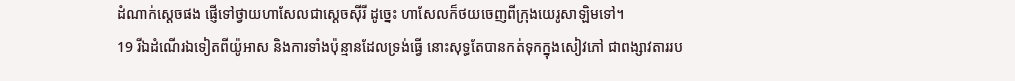ដំណាក់ស្តេចផង ផ្ញើទៅថ្វាយហាសែលជាស្តេចស៊ីរី ដូច្នេះ ហាសែលក៏ថយចេញពីក្រុងយេរូសាឡិមទៅ។
19 រីឯដំណើរឯទៀតពីយ៉ូអាស និងការទាំងប៉ុន្មានដែលទ្រង់ធ្វើ នោះសុទ្ធតែបានកត់ទុកក្នុងសៀវភៅ ជាពង្សាវតាររប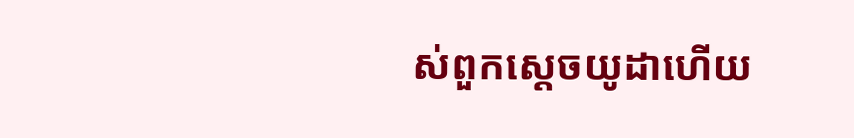ស់ពួកស្តេចយូដាហើយ